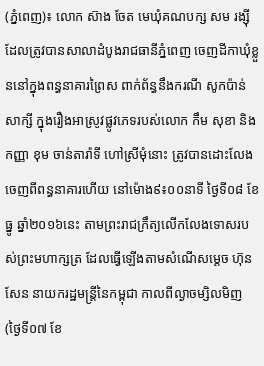(ភ្នំពេញ)៖ លោក ស៊ាង ចែត មេឃុំគណបក្ស សម រង្ស៊ី ដែលត្រូវបានសាលាដំបូងរាជធានីភ្នំពេញ ចេញដីកាឃុំខ្លួននៅក្នុងពន្ធនាគារព្រៃស ពាក់ព័ន្ធនឹងករណី សូកប៉ាន់សាក្សី ក្នុងរឿងអាស្រូវផ្លូវភេទរបស់លោក កឹម សុខា និងកញ្ញា ខុម ចាន់តារ៉ាទី ហៅស្រីមុំនោះ ត្រូវបានដោះលែងចេញពីពន្ធនាគារហើយ នៅម៉ោង៩៖០០នាទី ថ្ងៃទី០៨ ខែធ្នូ ឆ្នាំ២០១៦នេះ តាមព្រះរាជក្រឹត្យលើកលែងទោសរបស់ព្រះមហាក្សត្រ ដែលធ្វើឡើងតាមសំណើសម្តេច ហ៊ុន សែន នាយករដ្ឋមន្រ្តីនៃកម្ពុជា កាលពីល្ងាចម្សិលមិញ (ថ្ងៃទី០៧ ខែ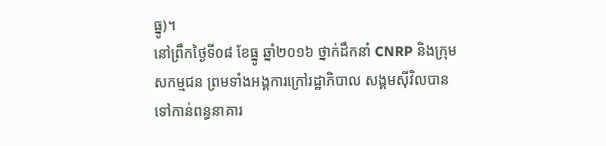ធ្នូ)។
នៅព្រឹកថ្ងៃទី០៨ ខែធ្នូ ឆ្នាំ២០១៦ ថ្នាក់ដឹកនាំ CNRP និងក្រុមសកម្មជន ព្រមទាំងអង្គការក្រៅរដ្ឋាភិបាល សង្គមស៊ីវិលបានទៅកាន់ពន្ធនាគារ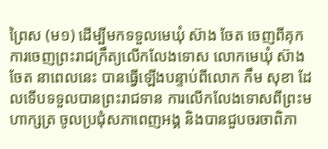ព្រៃស (ម១) ដើម្បីមកទទួលមេឃុំ ស៊ាង ចែត ចេញពីគុកការចេញព្រះរាជក្រឹត្យលើកលែងទោស លោកមេឃុំ ស៊ាង ចែត នាពេលនេះ បានធ្វើឡើងបន្ទាប់ពីលោក កឹម សុខា ដែលទើបទទួលបានព្រះរាជទាន ការលើកលែងទោសពីព្រះមហាក្សត្រ ចូលប្រជុំសភាពេញអង្គ និងបានជួបចរចាពិភា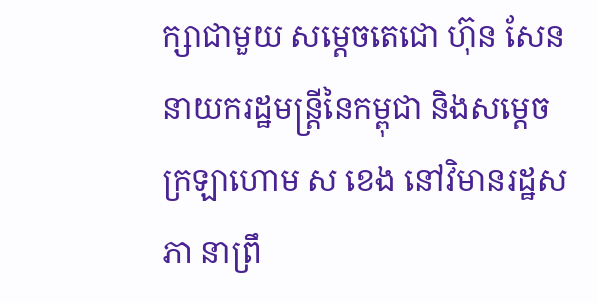ក្សាជាមួយ សម្តេចតេជោ ហ៊ុន សែន នាយករដ្ឋមន្រ្តីនៃកម្ពុជា និងសម្តេចក្រឡាហោម ស ខេង នៅវិមានរដ្ឋសភា នាព្រឹ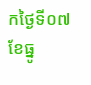កថ្ងៃទី០៧ ខែធ្នូ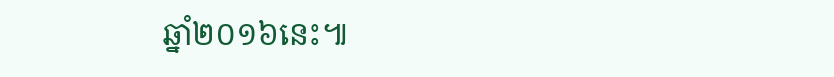ឆ្នាំ២០១៦នេះ៕